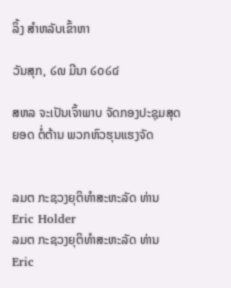ລິ້ງ ສຳຫລັບເຂົ້າຫາ

ວັນສຸກ, ໒໙ ມີນາ ໒໐໒໔

ສຫລ ຈະເປັນເຈົ້າພາບ ຈັດກອງປະຊຸມສຸດຍອດ ຕໍ່ຕ້ານ ພວກຫົວຮຸນແຮງຈັດ


ລມຕ ກະຊວງຍຸຕິທຳສະຫະລັດ ທ່ານ Eric Holder
ລມຕ ກະຊວງຍຸຕິທຳສະຫະລັດ ທ່ານ Eric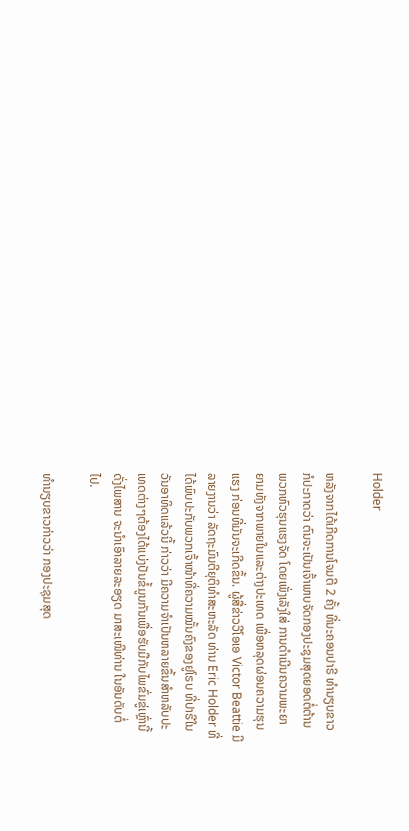Holder

ຫລັງຈາກໄດ້ເກີດການໂຈມຕີ 2 ຄັ້ງ ທີ່ນະຄອນປາຣີ ທຳນຽບຂາວ
ກໍປະກາດວ່າ ຕົນຈະເປັນເຈົ້າພາບຈັດກອງປະຊຸມສຸດຍອດຕໍ່ຕ້ານ
ພວກຫົວຮຸນແຮງຈັດ ໂດຍເພັ່ງເລັງໃສ່ ການດຳເນີນຄວາມພະຍາ
ຍາມທັງຈາກພາຍໃນແລະຕ່າງປະເທດ ເພື່ອຫລຸດຜ່ອນຄວາມຮຸນ
ແຮງ ກ່ອນທີ່ມັນຈະເກີດຂຶ້ນ. ຜູ້ສື່ຂ່າວວີໂອເອ Victor Beattie ມີ
ລາຍງານວ່າ ລັດຖະມົນຕີຍຸຕິທຳສະຫະລັດ ທ່ານ Eric Holder ທີ່
ໄດ້ພົບປະກັບພວກເຈົ້າໜ້າທີ່ຄວາມໝັ້ນຄົງຂອງຢູໂຣບ ທີ່ປາຣີໃນ
ວັນອາທິດແລ້ວນີ້ ກ່າວວ່າ ມີຄວາມຈຳເປັນຫລາຍຂຶ້ນສຳຫລັບປະ
ເທດຕ່າງໆຕ້ອງໄດ້ແບ່ງປັນຂໍ້ມູນກັນເພື່ອຮັບມືກັບໄພຂົ່ມຂູ່ເຫຼົ່ານີ້
ດັ່ງໄພສານ ຈະນຳເອົາລາຍລະອຽດ ມາສະເໜີທ່ານ ໃນອັນດັບຕໍ່
ໄປ.

ທຳນຽບຂາວກ່າວວ່າ ກອງປະຊຸມສຸດ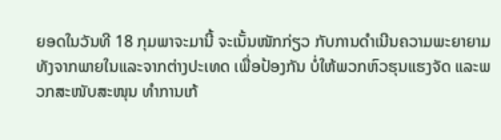ຍອດໃນວັນທີ 18 ກຸມພາຈະມານີ້ ຈະເນັ້ນໜັກກ່ຽວ ກັບການດຳເນີນຄວາມພະຍາຍາມ ທັງຈາກພາຍໃນແລະຈາກຕ່າງປະເທດ ເພື່ອປ້ອງກັນ ບໍ່ໃຫ້ພວກຫົວຮຸນແຮງຈັດ ແລະພວກສະໜັບສະໜຸນ ທຳການເກ້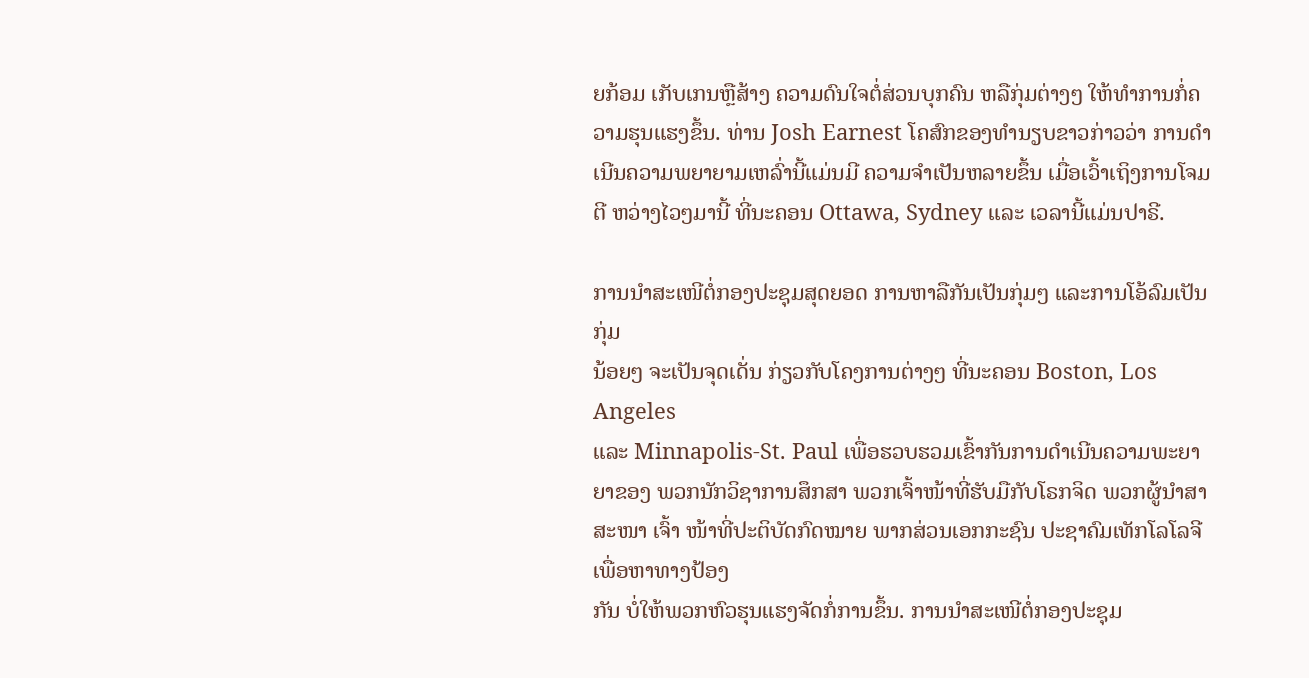ຍກ້ອມ ເກັບເກນຫຼືສ້າງ ຄວາມດົນໃຈຕໍ່ສ່ວນບຸກຄົນ ຫລືກຸ່ມຕ່າງໆ ໃຫ້ທຳການກໍ່ຄວາມຮຸນແຮງຂຶ້ນ. ທ່ານ Josh Earnest ໂຄສົກຂອງທຳນຽບຂາວກ່າວວ່າ ການດຳເນີນຄວາມພຍາຍາມເຫລົ່ານີ້ແມ່ນມີ ຄວາມຈຳເປັນຫລາຍຂຶ້ນ ເມື່ອເວົ້າເຖິງການໂຈມຕີ ຫວ່າງໄວໆມານີ້ ທີ່ນະຄອນ Ottawa, Sydney ແລະ ເວລານີ້ແມ່ນປາຣີ.

ການນຳສະເໜີຕໍ່ກອງປະຊຸມສຸດຍອດ ການຫາລືກັນເປັນກຸ່ມໆ ແລະການໂອ້ລົມເປັນກຸ່ມ
ນ້ອຍໆ ຈະເປັນຈຸດເດັ່ນ ກ່ຽວກັບໂຄງການຕ່າງໆ ທີ່ນະຄອນ Boston, Los Angeles
ແລະ Minnapolis-St. Paul ເພື່ອຮວບຮວມເຂົ້າກັນການດຳເນີນຄວາມພະຍາຍາຂອງ ພວກນັກວິຊາການສຶກສາ ພວກເຈົ້າໜ້າທີ່ຮັບມືກັບໂຣກຈິດ ພວກຜູ້ນຳສາສະໜາ ເຈົ້າ ໜ້າທີ່ປະຕິບັດກົດໝາຍ ພາກສ່ວນເອກກະຊົນ ປະຊາຄົມເທັກໂລໂລຈີ ເພື່ອຫາທາງປ້ອງ
ກັນ ບໍ່ໃຫ້ພວກຫົວຮຸນແຮງຈັດກໍ່ການຂຶ້ນ. ການນຳສະເໜີຕໍ່ກອງປະຊຸມ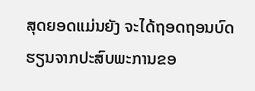ສຸດຍອດແມ່ນຍັງ ຈະໄດ້ຖອດຖອນບົດຮຽນຈາກປະສົບພະການຂອ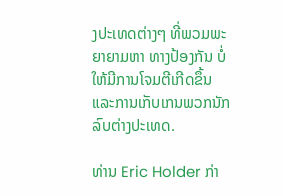ງປະເທດຕ່າງໆ ທີ່ພວມພະຍາຍາມຫາ ທາງປ້ອງກັນ ບໍ່ໃຫ້ມີການໂຈມຕີເກີດຂຶ້ນ ແລະການເກັບເກນພວກນັກລົບຕ່າງປະເທດ.

ທ່ານ Eric Holder ກ່າ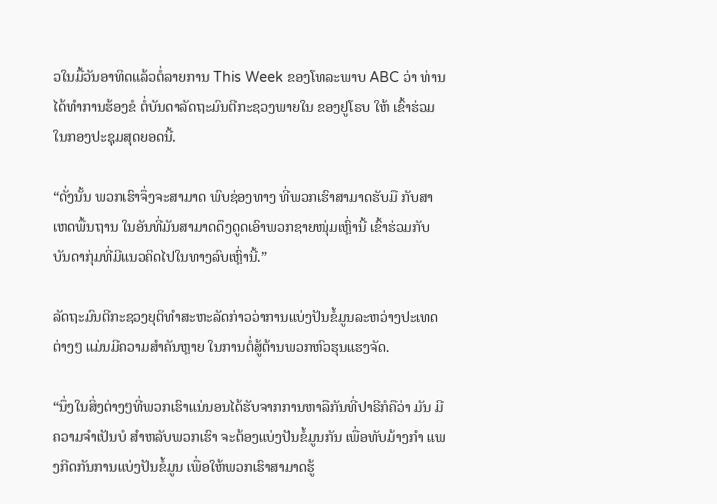ວໃນມື້ວັນອາທິດແລ້ວຕໍ່ລາຍການ This Week ຂອງໂທລະພາບ ABC ວ່າ ທ່ານໄດ້ທຳການຮ້ອງຂໍ ຕໍ່ບັນດາລັດຖະມົນຕີກະຊວງພາຍໃນ ຂອງຢູໂຣບ ໃຫ້ ເຂົ້າຮ່ວມໃນກອງປະຊຸມສຸດຍອດນີ້.

“ດັ່ງນັ້ນ ພວກເຮົາຈຶ່ງຈະສາມາດ ພົບຊ່ອງທາງ ທີ່ພວກເຮົາສາມາດຮັບມື ກັບສາ ເຫດພື້ນຖານ ໃນອັນທີ່ມັນສາມາດດຶງດູດເອົາພວກຊາຍໜຸ່ມເຫຼົ່ານີ້ ເຂົ້າຮ່ວມກັບ ບັນດາກຸ່ມທີ່ມີແນວຄິດໄປໃນທາງລົບເຫຼົ່ານີ້.”

ລັດຖະມົນຕີກະຊວງຍຸຕິທຳສະຫະລັດກ່າວວ່າການແບ່ງປັນຂໍ້ມູນລະຫວ່າງປະເທດຕ່າງໆ ແມ່ນມີຄວາມສຳຄັນຫຼາຍ ໃນການຕໍ່ສູ້ຕ້ານພວກຫົວຮຸນແຮງຈັດ.

“ນຶ່ງໃນສິ່ງຕ່າງໆທີ່ພວກເຮົາແນ່ນອນໄດ້ຮັບຈາກການຫາລືກັນທີ່ປາຣີກໍຄືວ່າ ມັນ ມີຄວາມຈຳເປັນບໍ ສຳຫລັບພວກເຮົາ ຈະຕ້ອງແບ່ງປັນຂໍ້ມູນກັນ ເພື່ອທັບມ້າງກຳ ແພງກີດກັນການແບ່ງປັນຂໍ້ມູນ ເພື່ອໃຫ້ພວກເຮົາສາມາດຮູ້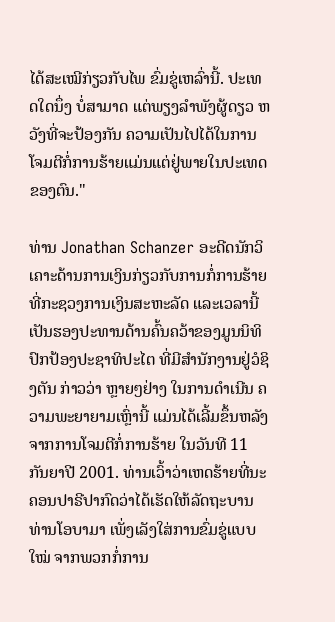ໄດ້ສະເໝີກ່ຽວກັບໄພ ຂົ່ມຂູ່ເຫລົ່ານີ້. ປະເທດໃດນຶ່ງ ບໍ່ສາມາດ ແຕ່ພຽງລຳພັງຜູ້ດຽວ ຫວັງທີ່ຈະປ້ອງກັນ ຄວາມເປັນໄປໄດ້ໃນການໂຈມຕີກໍ່ການຮ້າຍແມ່ນແຕ່ຢູ່ພາຍໃນປະເທດຂອງຕົນ."

ທ່ານ Jonathan Schanzer ອະດີດນັກວິເຄາະດ້ານການເງິນກ່ຽວກັບການກໍ່ການຮ້າຍ ທີ່ກະຊວງການເງິນສະຫະລັດ ແລະເວລານີ້ ເປັນຮອງປະທານດ້ານຄົ້ນຄວ້າຂອງມູນນິທິ ປົກປ້ອງປະຊາທິປະໄຕ ທີ່ມີສຳນັກງານຢູ່ວໍຊິງຕັນ ກ່າວວ່າ ຫຼາຍໆຢ່າງ ໃນການດຳເນີນ ຄວາມພະຍາຍາມເຫຼົ່ານີ້ ແມ່ນໄດ້ເລີ້ມຂຶ້ນຫລັງຈາກການໂຈມຕີກໍ່ການຮ້າຍ ໃນວັນທີ 11 ກັນຍາປີ 2001. ທ່ານເວົ້າວ່າເຫດຮ້າຍທີ່ນະຄອນປາຣີປາກົດວ່າໄດ້ເຮັດໃຫ້ລັດຖະບານ ທ່ານໂອບາມາ ເພັ່ງເລັງໃສ່ການຂົ່ມຂູ່ແບບໃໝ່ ຈາກພວກກໍ່ການ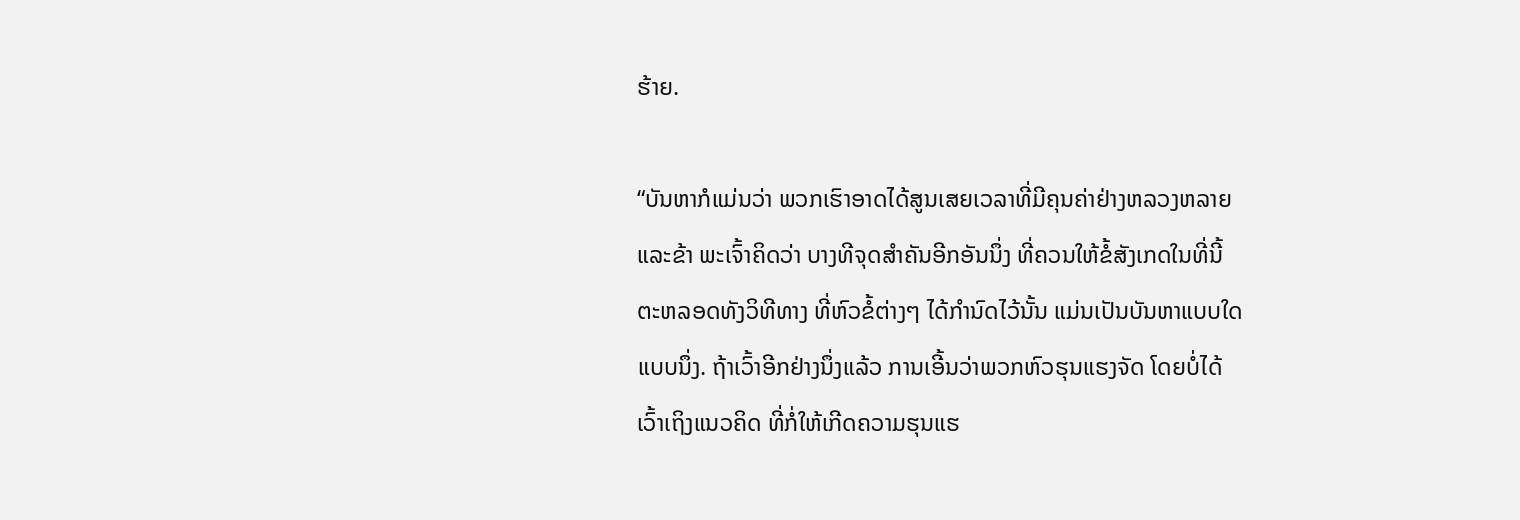ຮ້າຍ.

“ບັນຫາກໍແມ່ນວ່າ ພວກເຮົາອາດໄດ້ສູນເສຍເວລາທີ່ມີຄຸນຄ່າຢ່າງຫລວງຫລາຍ ແລະຂ້າ ພະເຈົ້າຄິດວ່າ ບາງທີຈຸດສຳຄັນອີກອັນນຶ່ງ ທີ່ຄວນໃຫ້ຂໍ້ສັງເກດໃນທີ່ນີ້ ຕະຫລອດທັງວິທີທາງ ທີ່ຫົວຂໍ້ຕ່າງໆ ໄດ້ກຳນົດໄວ້ນັ້ນ ແມ່ນເປັນບັນຫາແບບໃດ
ແບບນຶ່ງ. ຖ້າເວົ້າອີກຢ່າງນຶ່ງແລ້ວ ການເອີ້ນວ່າພວກຫົວຮຸນແຮງຈັດ ໂດຍບໍ່ໄດ້ ເວົ້າເຖິງແນວຄິດ ທີ່ກໍ່ໃຫ້ເກີດຄວາມຮຸນແຮ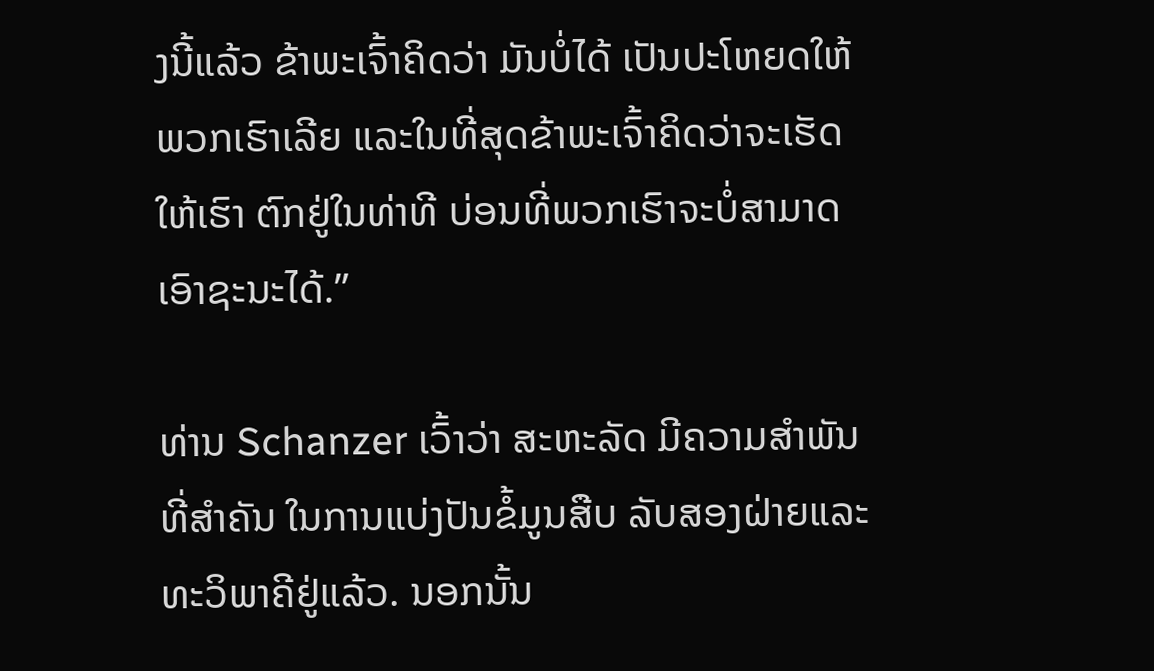ງນີ້ແລ້ວ ຂ້າພະເຈົ້າຄິດວ່າ ມັນບໍ່ໄດ້ ເປັນປະໂຫຍດໃຫ້ພວກເຮົາເລີຍ ແລະໃນທີ່ສຸດຂ້າພະເຈົ້າຄິດວ່າຈະເຮັດໃຫ້ເຮົາ ຕົກຢູ່ໃນທ່າທີ ບ່ອນທີ່ພວກເຮົາຈະບໍ່ສາມາດເອົາຊະນະໄດ້.”

ທ່ານ Schanzer ເວົ້າວ່າ ສະຫະລັດ ມີຄວາມສຳພັນທີ່ສຳຄັນ ໃນການແບ່ງປັນຂໍ້ມູນສືບ ລັບສອງຝ່າຍແລະທະວິພາຄີຢູ່ແລ້ວ. ນອກນັ້ນ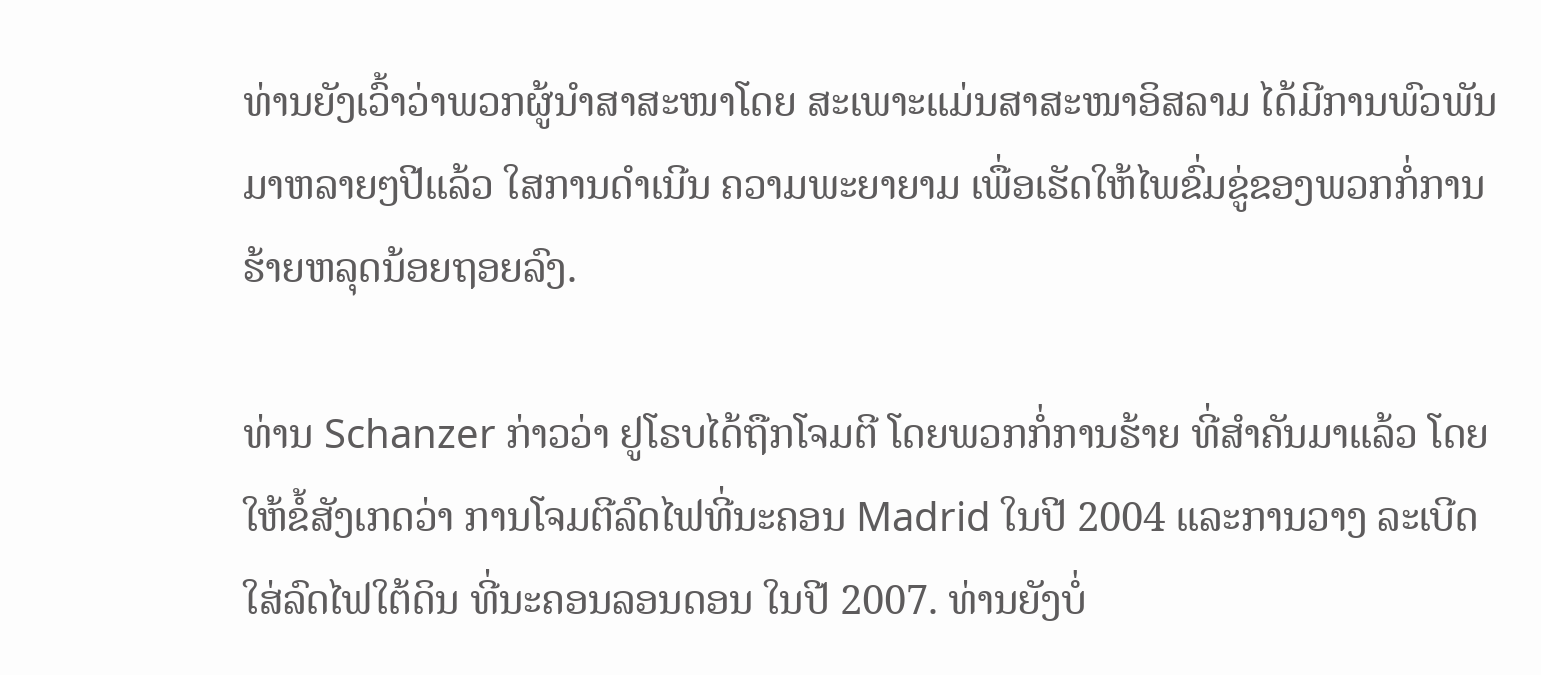ທ່ານຍັງເວົ້າວ່າພວກຜູ້ນຳສາສະໜາໂດຍ ສະເພາະແມ່ນສາສະໜາອິສລາມ ໄດ້ມີການພົວພັນ ມາຫລາຍໆປີແລ້ວ ໃສການດຳເນີນ ຄວາມພະຍາຍາມ ເພື່ອເຮັດໃຫ້ໄພຂົ່ມຂູ່ຂອງພວກກໍ່ການຮ້າຍຫລຸດນ້ອຍຖອຍລົງ.

ທ່ານ Schanzer ກ່າວວ່າ ຢູໂຣບໄດ້ຖືກໂຈມຕີ ໂດຍພວກກໍ່ການຮ້າຍ ທີ່ສຳຄັນມາແລ້ວ ໂດຍໃຫ້ຂໍ້ສັງເກດວ່າ ການໂຈມຕີລົດໄຟທີ່ນະຄອນ Madrid ໃນປີ 2004 ແລະການວາງ ລະເບີດ ໃສ່ລົດໄຟໃຕ້ດິນ ທີ່ນະຄອນລອນດອນ ໃນປີ 2007. ທ່ານຍັງບໍ່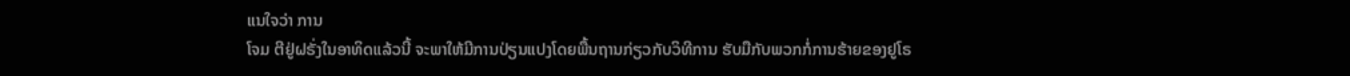ແນໃຈວ່າ ການ
ໂຈມ ຕີຢູ່ຝຣັ່ງໃນອາທິດແລ້ວນີ້ ຈະພາໃຫ້ມີການປ່ຽນແປງໂດຍພື້ນຖານກ່ຽວກັບວິທີການ ຮັບມືກັບພວກກໍ່ການຮ້າຍຂອງຢູໂຣ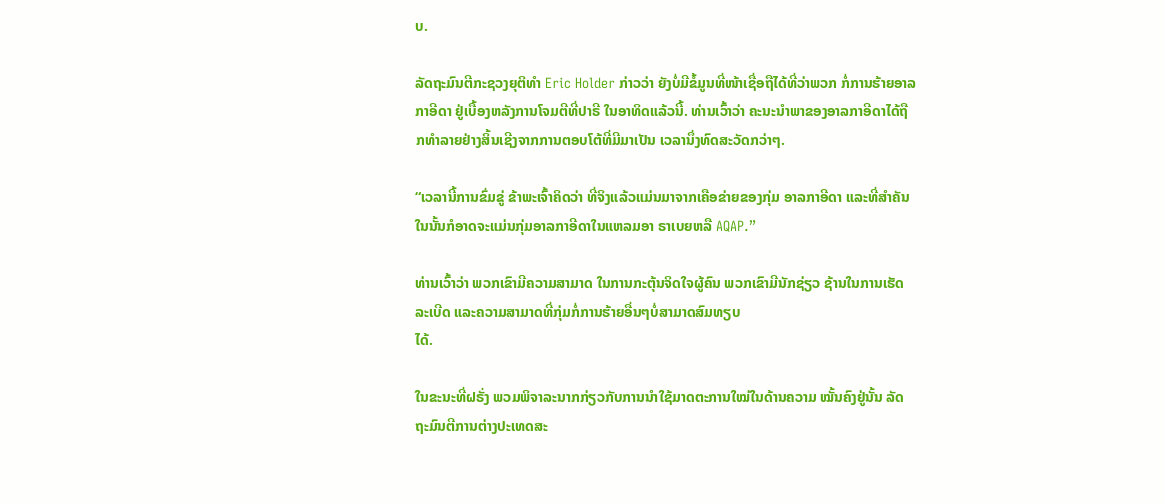ບ.

ລັດຖະມົນຕີກະຊວງຍຸຕິທຳ Eric Holder ກ່າວວ່າ ຍັງບໍ່ມີຂໍ້ມູນທີ່ໜ້າເຊື່ອຖືໄດ້ທີ່ວ່າພວກ ກໍ່ການຮ້າຍອາລກາອີດາ ຢູ່ເບື້ອງຫລັງການໂຈມຕີທີ່ປາຣີ ໃນອາທິດແລ້ວນີ້. ທ່ານເວົ້າວ່າ ຄະນະນຳພາຂອງອາລກາອີດາໄດ້ຖືກທຳລາຍຢ່າງສິ້ນເຊີງຈາກການຕອບໂຕ້ທີ່ມີມາເປັນ ເວລານຶ່ງທົດສະວັດກວ່າໆ.

“ເວລານີ້ການຂົ່ມຂູ່ ຂ້າພະເຈົ້າຄິດວ່າ ທີ່ຈິງແລ້ວແມ່ນມາຈາກເຄືອຂ່າຍຂອງກຸ່ມ ອາລກາອີດາ ແລະທີ່ສຳຄັນໃນນັ້ນກໍອາດຈະແມ່ນກຸ່ມອາລກາອີດາໃນແຫລມອາ ຣາເບຍຫລື AQAP.”

ທ່ານເວົ້າວ່າ ພວກເຂົາມີຄວາມສາມາດ ໃນການກະຕຸ້ນຈິດໃຈຜູ້ຄົນ ພວກເຂົາມີນັກຊ່ຽວ ຊ້ານໃນການເຮັດລະເບີດ ແລະຄວາມສາມາດທີ່ກຸ່ມກໍ່ການຮ້າຍອື່ນໆບໍ່ສາມາດສົມທຽບ
ໄດ້.

ໃນຂະນະທີ່ຝຣັ່ງ ພວມພິຈາລະນາກກ່ຽວກັບການນຳໃຊ້ມາດຕະການໃໝ່ໃນດ້ານຄວາມ ໝັ້ນຄົງຢູ່ນັ້ນ ລັດຖະມົນຕີການຕ່າງປະເທດສະ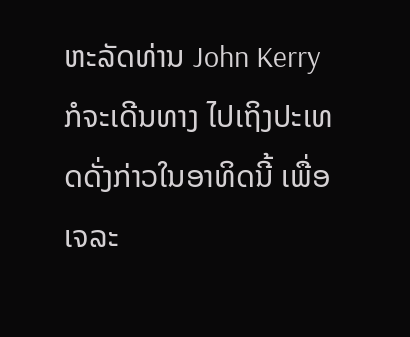ຫະລັດທ່ານ John Kerry ກໍຈະເດີນທາງ ໄປເຖິງປະເທດດັ່ງກ່າວໃນອາທິດນີ້ ເພື່ອເຈລະ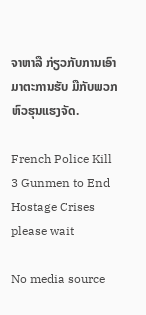ຈາຫາລື ກ່ຽວກັບການເອົາມາຕະການຮັບ ມືກັບພວກຫົວຮຸນແຮງຈັດ.

French Police Kill 3 Gunmen to End Hostage Crises
please wait

No media source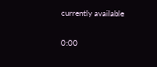currently available

0:00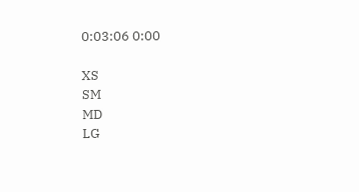0:03:06 0:00

XS
SM
MD
LG